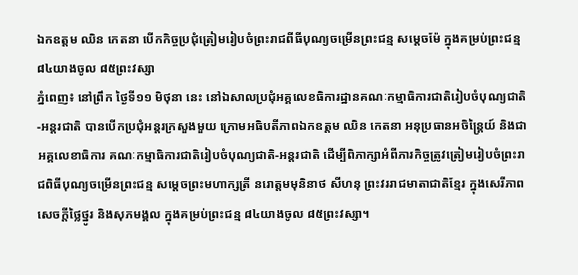ឯកឧត្តម ឈិន កេតនា បើកកិច្ចប្រជុំត្រៀមរៀបចំព្រះរាជពីធីបុណ្យចម្រើនព្រះជន្ម សម្តេចម៉ែ ក្នុងគម្រប់ព្រះជន្ម ៨៤យាងចូល ៨៥ព្រះវស្សា
ភ្នំពេញ៖ នៅព្រឹក ថ្ងៃទី១១ មិថុនា នេះ នៅឯសាលប្រជុំអគ្គលេខធិការដ្ឋានគណៈកម្មាធិការជាតិរៀបចំបុណ្យជាតិ-អន្តរជាតិ បានបើកប្រជុំអន្តរក្រសួងមួយ ក្រោមអធិបតីភាពឯកឧត្តម ឈិន កេតនា អនុប្រធានអចិន្ត្រៃយ៍ និងជាអគ្គលេខាធិការ គណៈកម្មាធិការជាតិរៀបចំបុណ្យជាតិ-អន្តរជាតិ ដើម្បីពិភាក្សាអំពីភារកិច្ចត្រូវត្រៀមរៀបចំព្រះរាជពិធីបុណ្យចម្រើនព្រះជន្ម សម្តេចព្រះមហាក្សត្រី នរោត្តមមុនិនាថ សីហនុ ព្រះវររាជមាតាជាតិខ្មែរ ក្នុងសេរីភាព សេចក្តីថ្លៃថ្នូរ និងសុភមង្គល ក្នុងគម្រប់ព្រះជន្ម ៨៤យាងចូល ៨៥ព្រះវស្សា។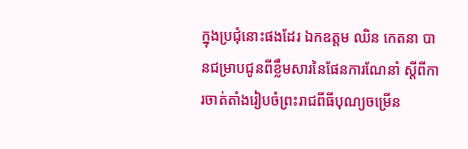ក្នុងប្រជុំនោះផងដែរ ឯកឧត្តម ឈិន កេតនា បានជម្រាបជូនពីខ្លឹមសារនៃផែនការណែនាំ ស្តីពីការចាត់តាំងរៀបចំព្រះរាជពីធីបុណ្យចម្រើន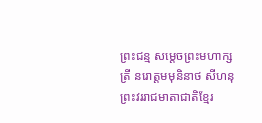ព្រះជន្ម សម្តេចព្រះមហាក្សត្រី នរោត្តមមុនិនាថ សីហនុ ព្រះវររាជមាតាជាតិខ្មែរ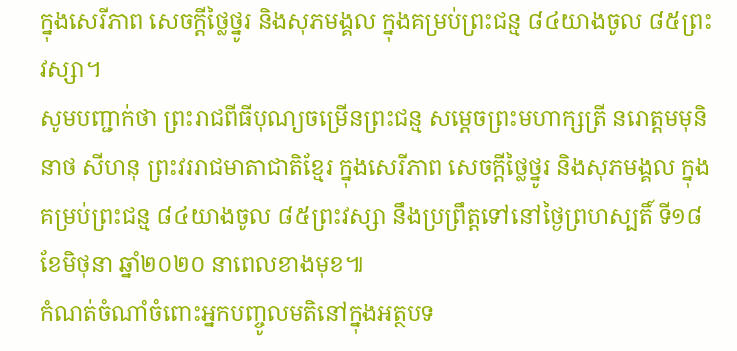ក្នុងសេរីភាព សេចក្តីថ្លៃថ្នូរ និងសុភមង្គល ក្នុងគម្រប់ព្រះជន្ម ៨៤យាងចូល ៨៥ព្រះវស្សា។
សូមបញ្ជាក់ថា ព្រះរាជពីធីបុណ្យចម្រើនព្រះជន្ម សម្តេចព្រះមហាក្សត្រី នរោត្តមមុនិនាថ សីហនុ ព្រះវររាជមាតាជាតិខ្មែរ ក្នុងសេរីភាព សេចក្តីថ្លៃថ្នូរ និងសុភមង្គល ក្នុងគម្រប់ព្រះជន្ម ៨៤យាងចូល ៨៥ព្រះវស្សា នឹងប្រព្រឹត្តទៅនៅថ្ងៃព្រហស្បតិ៍ ទី១៨ ខែមិថុនា ឆ្នាំ២០២០ នាពេលខាងមុខ៕
កំណត់ចំណាំចំពោះអ្នកបញ្ចូលមតិនៅក្នុងអត្ថបទ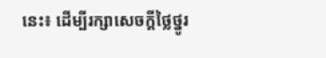នេះ៖ ដើម្បីរក្សាសេចក្ដីថ្លៃថ្នូរ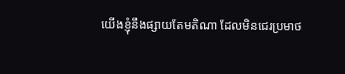យើងខ្ញុំនឹងផ្សាយតែមតិណា ដែលមិនជេរប្រមាថ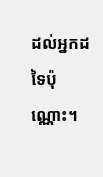ដល់អ្នកដទៃប៉ុណ្ណោះ។